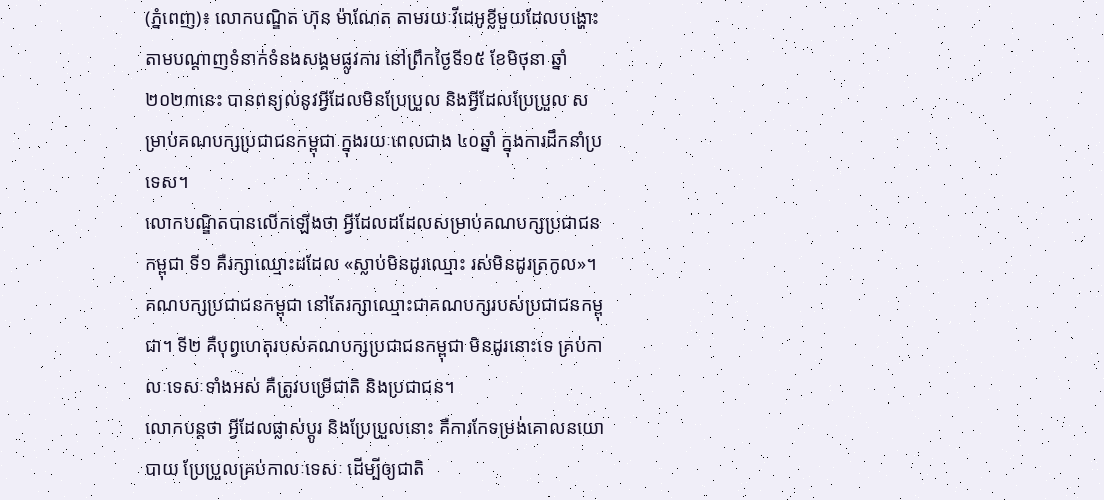(ភ្នំពេញ)៖ លោកបណ្ឌិត ហ៊ុន ម៉ាណែត តាមរយៈវីដេអូខ្លីមួយដែលបង្ហោះតាមបណ្តាញទំនាក់ទំនងសង្គមផ្លូវការ នៅព្រឹកថ្ងៃទី១៥ ខែមិថុនា ឆ្នាំ២០២៣នេះ បានពន្យល់នូវអ្វីដែលមិនប្រែប្រួល និងអ្វីដែលប្រែប្រួល សម្រាប់គណបក្សប្រជាជនកម្ពុជា ក្នុងរយៈពេលជាង ៤០ឆ្នាំ ក្នុងការដឹកនាំប្រទេស។
លោកបណ្ឌិតបានលើកឡើងថា អ្វីដែលដដែលសម្រាប់គណបក្សប្រជាជនកម្ពុជា ទី១ គឺរក្សាឈ្មោះដដែល «ស្លាប់មិនដូរឈ្មោះ រស់មិនដូរត្រកូល»។ គណបក្សប្រជាជនកម្ពុជា នៅតែរក្សាឈ្មោះជាគណបក្សរបស់ប្រជាជនកម្ពុជា។ ទី២ គឺបុព្វហេតុរបស់គណបក្សប្រជាជនកម្ពុជា មិនដូរនោះទេ គ្រប់កាលៈទេសៈទាំងអស់ គឺត្រូវបម្រើជាតិ និងប្រជាជន។
លោកបន្តថា អ្វីដែលផ្លាស់ប្តូរ និងប្រែប្រួលនោះ គឺការកែទម្រង់គោលនយោបាយ ប្រែប្រួលគ្រប់កាលៈទេសៈ ដើម្បីឲ្យជាតិ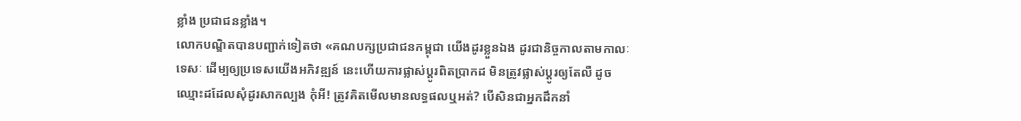ខ្លាំង ប្រជាជនខ្លាំង។
លោកបណ្ឌិតបានបញ្ជាក់ទៀតថា «គណបក្សប្រជាជនកម្ពុជា យើងដូរខ្លួនឯង ដូរជានិច្ចកាលតាមកាលៈទេសៈ ដើម្បឲ្យប្រទេសយើងអភិវឌ្ឍន៍ នេះហើយការផ្លាស់ប្តូរពិតប្រាកដ មិនត្រូវផ្លាស់ប្តូរឲ្យតែលឺ ដូចឈ្មោះដដែលសុំដូរសាកល្បង កុំអី! ត្រូវគិតមើលមានលទ្ធផលឬអត់? បើសិនជាអ្នកដឹកនាំ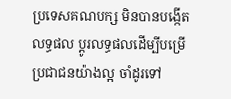ប្រទេសគណបក្ស មិនបានបង្កើតលទ្ធផល ប្តូរលទ្ធផលដើម្បីបម្រើប្រជាជនយ៉ាងល្អ ចាំដូរទៅ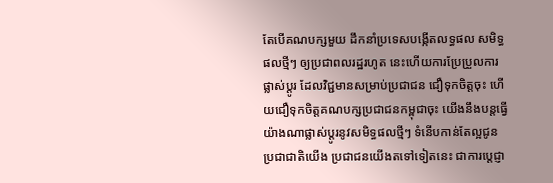តែបើគណបក្សមួយ ដឹកនាំប្រទេសបង្កើតលទ្ធផល សមិទ្ធផលថ្មីៗ ឲ្យប្រជាពលរដ្ឋរហូត នេះហើយការប្រែប្រួលការផ្លាស់ប្តូរ ដែលវិជ្ជមានសម្រាប់ប្រជាជន ជឿទុកចិត្តចុះ ហើយជឿទុកចិត្តគណបក្សប្រជាជនកម្ពុជាចុះ យើងនឹងបន្តធ្វើយ៉ាងណាផ្លាស់ប្តូរនូវសមិទ្ធផលថ្មីៗ ទំនើបកាន់តែល្អជូនប្រជាជាតិយើង ប្រជាជនយើងតទៅទៀតនេះ ជាការប្តេជ្ញា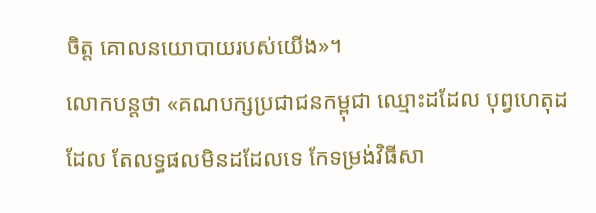ចិត្ត គោលនយោបាយរបស់យើង»។
លោកបន្តថា «គណបក្សប្រជាជនកម្ពុជា ឈ្មោះដដែល បុព្វហេតុដដែល តែលទ្ធផលមិនដដែលទេ កែទម្រង់វិធីសា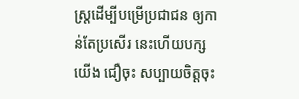ស្ត្រដើម្បីបម្រើប្រជាជន ឲ្យកាន់តែប្រសើរ នេះហើយបក្សយើង ជឿចុះ សប្បាយចិត្តចុះ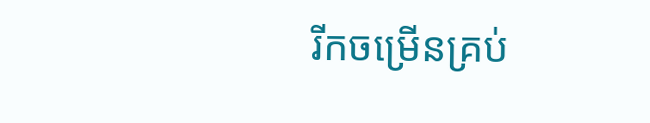រីកចម្រើនគ្រប់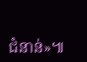ជំនាន់»៕